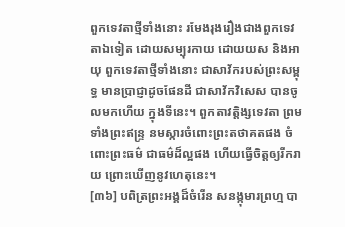ពួកទេវតាថ្មីទាំងនោះ រមែងរុងរឿងជាងពួកទេវតាឯទៀត ដោយសម្បុរកាយ ដោយយស និងអាយុ ពួកទេវតាថ្មីទាំងនោះ ជាសាវ័ករបស់ព្រះសម្ពុទ្ធ មានប្រាជ្ញាដូចផែនដី ជាសាវ័កវិសេស បានចូលមកហើយ ក្នុងទីនេះ។ ពួកតាវត្តិង្សទេវតា ព្រមទាំងព្រះឥន្ទ្រ នមស្ការចំពោះព្រះតថាគតផង ចំពោះព្រះធម៌ ជាធម៌ដ៏ល្អផង ហើយធ្វើចិត្តឲ្យរីករាយ ព្រោះឃើញនូវហេតុនេះ។
[៣៦] បពិត្រព្រះអង្គដ៏ចំរើន សនង្កុមារព្រហ្ម បា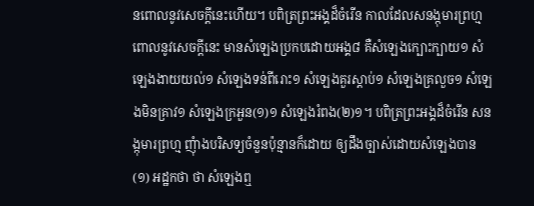នពោលនូវសេចក្តីនេះហើយ។ បពិត្រព្រះអង្គដ៏ចំរើន កាលដែលសនង្កុមារព្រហ្ម ពោលនូវសេចក្តីនេះ មានសំឡេងប្រកបដោយអង្គ៨ គឺសំឡេងក្បោះក្បាយ១ សំឡេងងាយយល់១ សំឡេងទន់ពីរោះ១ សំឡេងគួរស្តាប់១ សំឡេងគ្រលួច១ សំឡេងមិនគ្រាវ១ សំឡេងក្រអួន(១)១ សំឡេងរំពង(២)១។ បពិត្រព្រះអង្គដ៏ចំរើន សនង្កុមារព្រហ្ម ញុំាងបរិសទ្យចំនួនប៉ុន្មានក៏ដោយ ឲ្យដឹងច្បាស់ដោយសំឡេងបាន
(១) អដ្ឋកថា ថា សំឡេងឮ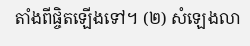តាំងពីផ្ចិតឡើងទៅ។ (២) សំឡេងលា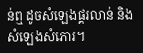ន់ឮ ដូចសំឡេងផ្គរលាន់ និងសំឡេងសំភោរ។